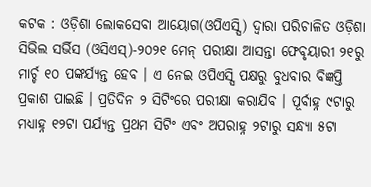କଟକ : ଓଡ଼ିଶା ଲୋକସେବା ଆୟୋଗ(ଓପିଏସ୍ସି) ଦ୍ୱାରା ପରିଚାଳିତ ଓଡ଼ିଶା ସିଭିଲ ସର୍ଭିସ (ଓସିଏସ୍)-୨୦୨୧ ମେନ୍ ପରୀକ୍ଷା ଆସନ୍ତା ଫେବୃୟାରୀ ୨୧ରୁ ମାର୍ଚ୍ଚ ୧୦ ପଙ୍କର୍ଯ୍ୟନ୍ତ ହେବ । ଏ ନେଇ ଓପିଏସ୍ସି ପକ୍ଷରୁ ବୁଧବାର ବିଜ୍ଞପ୍ତି ପ୍ରକାଶ ପାଇଛି । ପ୍ରତିଦିନ ୨ ସିଟିଂରେ ପରୀକ୍ଷା କରାଯିବ । ପୂର୍ବାହ୍ନ ୯ଟାରୁ ମଧ୍ୟାହ୍ନ ୧୨ଟା ପର୍ଯ୍ୟନ୍ତ ପ୍ରଥମ ସିଟିଂ ଏବଂ ଅପରାହ୍ନ ୨ଟାରୁ ସନ୍ଧ୍ୟା ୫ଟା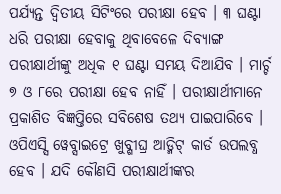ପର୍ଯ୍ୟନ୍ତ ଦ୍ୱିତୀୟ ସିଟିଂରେ ପରୀକ୍ଷା ହେବ । ୩ ଘଣ୍ଟା ଧରି ପରୀକ୍ଷା ହେବାକୁ ଥିବାବେଳେ ଦିବ୍ୟାଙ୍ଗ ପରୀକ୍ଷାର୍ଥୀଙ୍କୁ ଅଧିକ ୧ ଘଣ୍ଟା ସମୟ ଦିଆଯିବ । ମାର୍ଚ୍ଚ ୭ ଓ ୮ରେ ପରୀକ୍ଷା ହେବ ନାହିଁ । ପରୀକ୍ଷାର୍ଥୀମାନେ ପ୍ରକାଶିତ ବିଜ୍ଞପ୍ତିରେ ସବିଶେଷ ତଥ୍ୟ ପାଇପାରିବେ । ଓପିଏସ୍ସି ୱେବ୍ସାଇଟ୍ରେ ଖୁବ୍ଶୀଘ୍ର ଆଡ୍ମିଟ୍ କାର୍ଡ ଉପଲବ୍ଧ ହେବ । ଯଦି କୌଣସି ପରୀକ୍ଷାର୍ଥୀଙ୍କର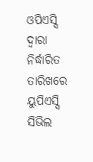ଓପିଏସ୍ସି ଦ୍ୱାରା ନିର୍ଦ୍ଧାରିତ ତାରିଖରେ ୟୁପିଏସ୍ସି ସିଭିଲ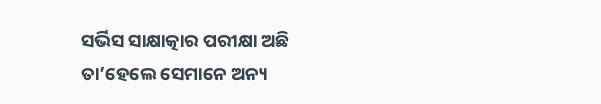ସର୍ଭିସ ସାକ୍ଷାତ୍କାର ପରୀକ୍ଷା ଅଛି ତା’ହେଲେ ସେମାନେ ଅନ୍ୟ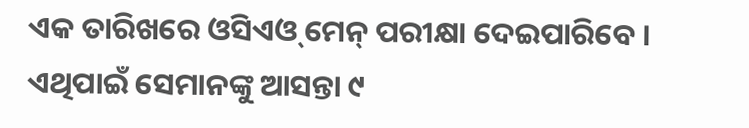ଏକ ତାରିଖରେ ଓସିଏଓ୍ ମେନ୍ ପରୀକ୍ଷା ଦେଇପାରିବେ । ଏଥିପାଇଁ ସେମାନଙ୍କୁ ଆସନ୍ତା ୯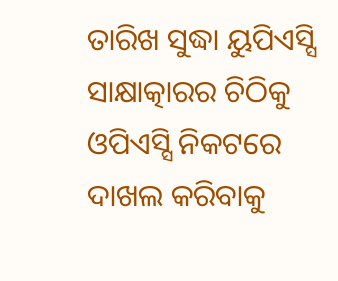ତାରିଖ ସୁଦ୍ଧା ୟୁପିଏସ୍ସି ସାକ୍ଷାତ୍କାରର ଚିଠିକୁ ଓପିଏସ୍ସି ନିକଟରେ ଦାଖଲ କରିବାକୁ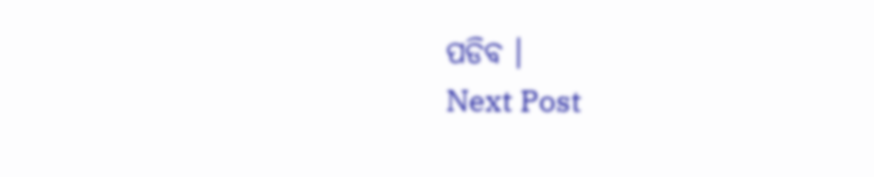ପଡିବ ।
Next Post